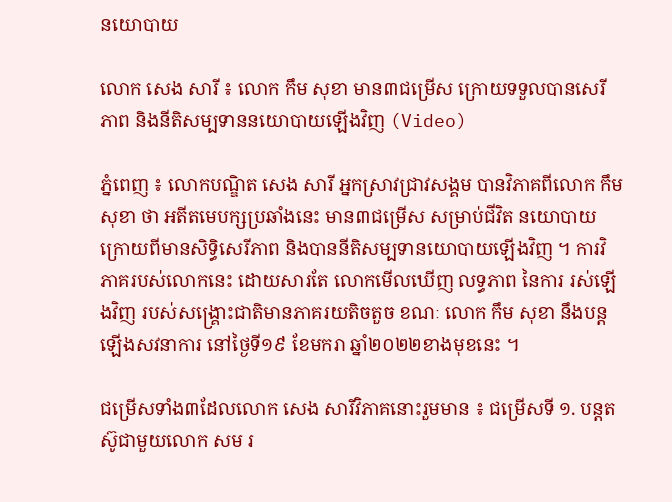នយោបាយ

លោក សេង សារី ៖ លោក កឹម សុខា មាន៣ជម្រើស ក្រោយទទួលបានសេរីភាព និងនីតិសម្បទាននយោបាយឡើងវិញ (Video)

ភ្នំពេញ ៖ លោកបណ្ឌិត សេង សារី អ្នកស្រាវជ្រាវសង្គម បានវិភាគពីលោក កឹម សុខា ថា អតីតមេបក្សប្រឆាំងនេះ មាន៣ជម្រើស សម្រាប់ជីវិត នយោបាយ ក្រោយពីមានសិទ្ធិសេរីភាព និងបាននីតិសម្បទានយោបាយឡើងវិញ ។ ការវិភាគរបស់លោកនេះ ដោយសារតែ លោកមើលឃើញ លទ្ធភាព នៃការ រស់ឡើងវិញ របស់សង្គ្រោះជាតិមានភាគរយតិចតួច ខណៈ លោក កឹម សុខា នឹងបន្តឡើងសវនាការ នៅថ្ងៃទី១៩ ខែមករា ឆ្នាំ២០២២ខាងមុខនេះ ។

ជម្រើសទាំង៣ដែលលោក សេង សារីវិភាគនោះរួមមាន ៖ ជម្រើសទី ១. បន្តតស៊ូជាមួយលោក សម រ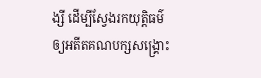ង្សី ដើម្បីស្វែងរកយុត្តិធម៌ ឲ្យអតីតគណបក្សសង្រ្គោះ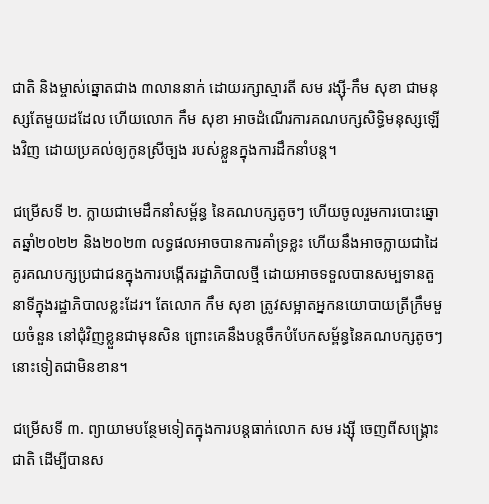ជាតិ និងម្ចាស់ឆ្នោតជាង ៣លាននាក់ ដោយរក្សាស្មារតី សម រង្ស៊ី-កឹម សុខា ជាមនុស្សតែមួយដដែល ហើយលោក កឹម សុខា អាចដំណើរការគណបក្សសិទ្ធិមនុស្សឡើងវិញ ដោយប្រគល់ឲ្យកូនស្រីច្បង របស់ខ្លួនក្នុងការដឹកនាំបន្ត។

ជម្រើសទី ២. ក្លាយជាមេដឹកនាំសម្ព័ន្ធ នៃគណបក្សតូចៗ ហើយចូលរួមការបោះឆ្នោតឆ្នាំ២០២២ និង២០២៣ លទ្ធផលអាចបានការគាំទ្រខ្លះ ហើយនឹងអាចក្លាយជាដៃគូរគណបក្សប្រជាជនក្នុងការបង្កើតរដ្ឋាភិបាលថ្មី ដោយអាចទទួលបានសម្បទានតួនាទីក្នុងរដ្ឋាភិបាលខ្លះដែរ។ តែលោក កឹម សុខា ត្រូវសម្អាតអ្នកនយោបាយត្រីក្រឹមមួយចំនួន នៅជុំវិញខ្លួនជាមុនសិន ព្រោះគេនឹងបន្តចឹកបំបែកសម្ព័ន្ធនៃគណបក្សតូចៗនោះទៀតជាមិនខាន។

ជម្រើសទី ៣. ព្យាយាមបន្ថែមទៀតក្នុងការបន្តធាក់លោក សម រង្ស៊ី ចេញពីសង្គ្រោះជាតិ ដើម្បីបានស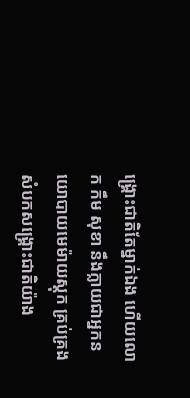ង្គ្រោះជាតិតែម្នាក់ឯង ហើយលោក កឹម សុខា នឹងក្លាយជាអ្នកនយោបាយមេម៉ាយស្តុក គ្រប់គ្រងសំបកសង្គ្រោះជាតិយ៉ាង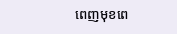ពេញមុខពេ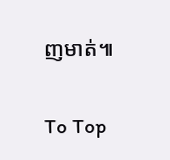ញមាត់៕

To Top